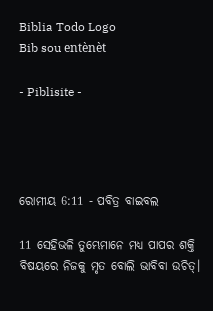Biblia Todo Logo
Bib sou entènèt

- Piblisite -




ରୋମୀୟ 6:11 - ପବିତ୍ର ବାଇବଲ

11 ସେହିଭଳି ତୁମ୍ଭେମାନେ ମଧ୍ୟ ପାପର ଶକ୍ତି ବିଷୟରେ ନିଜକୁ ମୃତ ବୋଲି ଭାବିବା ଉଚିତ୍।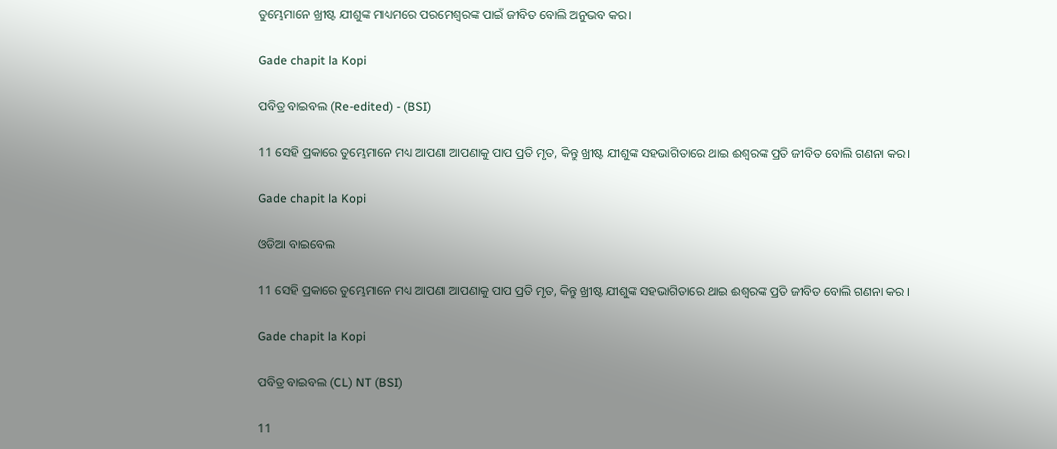ତୁମ୍ଭେମାନେ ଖ୍ରୀଷ୍ଟ ଯୀଶୁଙ୍କ ମାଧ୍ୟମରେ ପରମେଶ୍ୱରଙ୍କ ପାଇଁ ଜୀବିତ ବୋଲି ଅନୁଭବ କର।

Gade chapit la Kopi

ପବିତ୍ର ବାଇବଲ (Re-edited) - (BSI)

11 ସେହି ପ୍ରକାରେ ତୁମ୍ଭେମାନେ ମଧ୍ୟ ଆପଣା ଆପଣାକୁ ପାପ ପ୍ରତି ମୃତ, କିନ୍ତୁ ଖ୍ରୀଷ୍ଟ ଯୀଶୁଙ୍କ ସହଭାଗିତାରେ ଥାଇ ଈଶ୍ଵରଙ୍କ ପ୍ରତି ଜୀବିତ ବୋଲି ଗଣନା କର।

Gade chapit la Kopi

ଓଡିଆ ବାଇବେଲ

11 ସେହି ପ୍ରକାରେ ତୁମ୍ଭେମାନେ ମଧ୍ୟ ଆପଣା ଆପଣାକୁ ପାପ ପ୍ରତି ମୃତ, କିନ୍ତୁ ଖ୍ରୀଷ୍ଟ ଯୀଶୁଙ୍କ ସହଭାଗିତାରେ ଥାଇ ଈଶ୍ୱରଙ୍କ ପ୍ରତି ଜୀବିତ ବୋଲି ଗଣନା କର ।

Gade chapit la Kopi

ପବିତ୍ର ବାଇବଲ (CL) NT (BSI)

11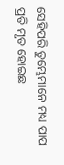ସେହିପରି ତୁମ୍ଭେମାନେ ମଧ୍ୟ ପାପ ପ୍ରତି ମୃତ ହୋଇଛ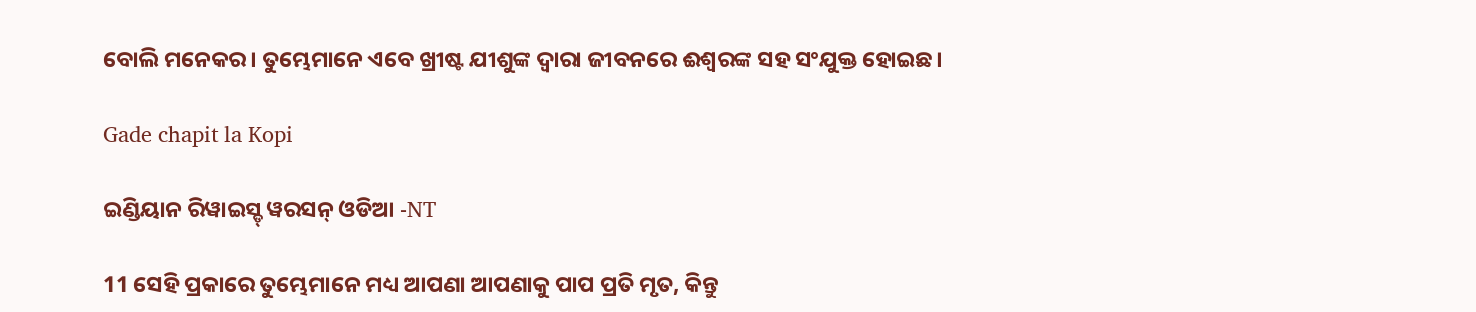ବୋଲି ମନେକର। ତୁମ୍ଭେମାନେ ଏବେ ଖ୍ରୀଷ୍ଟ ଯୀଶୁଙ୍କ ଦ୍ୱାରା ଜୀବନରେ ଈଶ୍ୱରଙ୍କ ସହ ସଂଯୁକ୍ତ ହୋଇଛ।

Gade chapit la Kopi

ଇଣ୍ଡିୟାନ ରିୱାଇସ୍ଡ୍ ୱରସନ୍ ଓଡିଆ -NT

11 ସେହି ପ୍ରକାରେ ତୁମ୍ଭେମାନେ ମଧ୍ୟ ଆପଣା ଆପଣାକୁ ପାପ ପ୍ରତି ମୃତ, କିନ୍ତୁ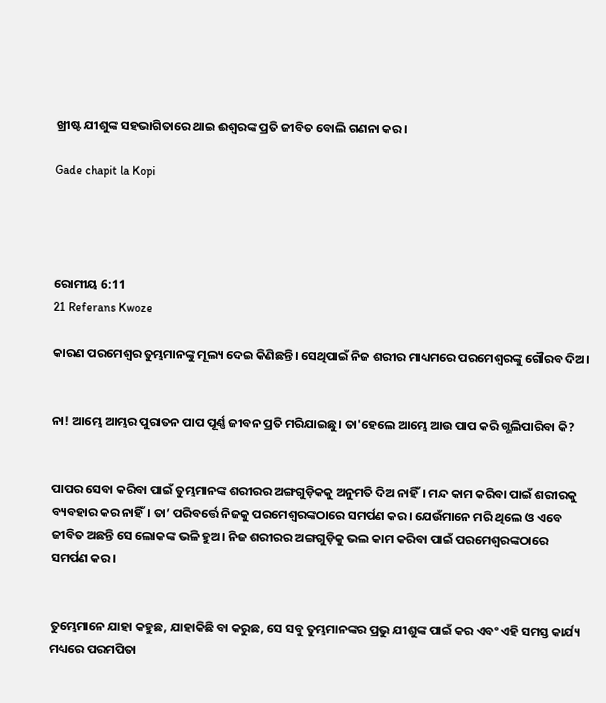ଖ୍ରୀଷ୍ଟ ଯୀଶୁଙ୍କ ସହଭାଗିତାରେ ଥାଇ ଈଶ୍ବରଙ୍କ ପ୍ରତି ଜୀବିତ ବୋଲି ଗଣନା କର।

Gade chapit la Kopi




ରୋମୀୟ 6:11
21 Referans Kwoze

କାରଣ ପରମେଶ୍ୱର ତୁମ୍ଭମାନଙ୍କୁ ମୂଲ୍ୟ ଦେଇ କିଣିଛନ୍ତି। ସେଥିପାଇଁ ନିଜ ଶରୀର ମାଧ୍ୟମରେ ପରମେଶ୍ୱରଙ୍କୁ ଗୌରବ ଦିଅ।


ନା! ଆମ୍ଭେ ଆମ୍ଭର ପୁରାତନ ପାପ ପୂର୍ଣ୍ଣ ଜୀବନ ପ୍ରତି ମରିଯାଇଛୁ। ତା'ହେଲେ ଆମ୍ଭେ ଆଉ ପାପ କରି ଗ୍ଭଲିପାରିବା କି?


ପାପର ସେବା କରିବା ପାଇଁ ତୁମ୍ଭମାନଙ୍କ ଶରୀରର ଅଙ୍ଗଗୁଡ଼ିକକୁ ଅନୁମତି ଦିଅ ନାହିଁ। ମନ୍ଦ କାମ କରିବା ପାଇଁ ଶରୀରକୁ ବ୍ୟବହାର କର ନାହିଁ। ତା’ ପରିବର୍ତ୍ତେ ନିଜକୁ ପରମେଶ୍ୱରଙ୍କଠାରେ ସମର୍ପଣ କର। ଯେଉଁମାନେ ମରି ଥିଲେ ଓ ଏବେ ଜୀବିତ ଅଛନ୍ତି ସେ ଲୋକଙ୍କ ଭଳି ହୁଅ। ନିଜ ଶରୀରର ଅଙ୍ଗଗୁଡ଼ିକୁ ଭଲ କାମ କରିବା ପାଇଁ ପରମେଶ୍ୱରଙ୍କଠାରେ ସମର୍ପଣ କର।


ତୁମ୍ଭେମାନେ ଯାହା କହୁଛ, ଯାହାକିଛି ବା କରୁଛ, ସେ ସବୁ ତୁମ୍ଭମାନଙ୍କର ପ୍ରଭୁ ଯୀଶୁଙ୍କ ପାଇଁ କର ଏବଂ ଏହି ସମସ୍ତ କାର୍ଯ୍ୟ ମଧ୍ୟରେ ପରମପିତା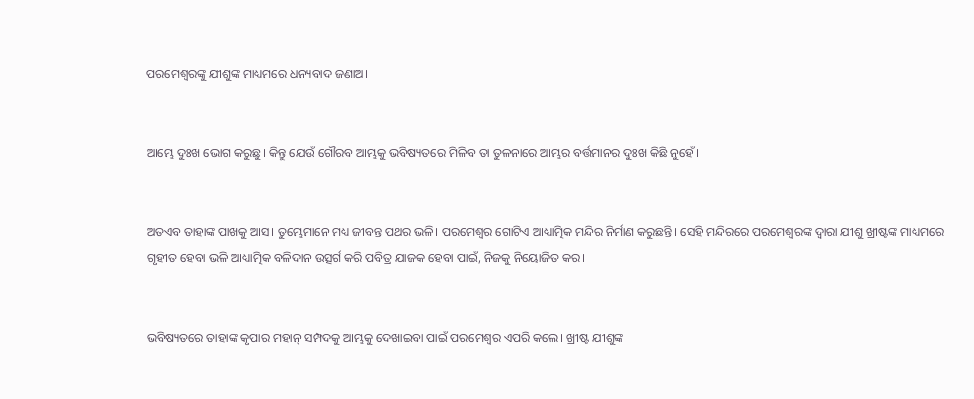ପରମେଶ୍ୱରଙ୍କୁ ଯୀଶୁଙ୍କ ମାଧ୍ୟମରେ ଧନ୍ୟବାଦ ଜଣାଅ।


ଆମ୍ଭେ ଦୁଃଖ ଭୋଗ କରୁଛୁ। କିନ୍ତୁ ଯେଉଁ ଗୌରବ ଆମ୍ଭକୁ ଭବିଷ୍ୟତ‌‌ରେ ମିଳିବ ତା ତୁଳନାରେ ଆମ୍ଭର ବର୍ତ୍ତମାନର ଦୁଃଖ କିଛି ନୁହେଁ।


ଅତଏବ ତାହାଙ୍କ ପାଖକୁ ଆସ। ତୁମ୍ଭେମାନେ ମଧ୍ୟ ଜୀବନ୍ତ ପଥର ଭଳି। ପରମେଶ୍ୱର ଗୋଟିଏ ଆଧ୍ୟାତ୍ମିକ ମନ୍ଦିର ନିର୍ମାଣ କରୁଛନ୍ତି। ସେହି ମନ୍ଦିରରେ ପରମେଶ୍ୱରଙ୍କ ଦ୍ୱାରା ଯୀଶୁ ଖ୍ରୀଷ୍ଟଙ୍କ ମାଧ୍ୟମରେ ଗୃହୀତ ହେବା ଭଳି ଆଧ୍ୟାତ୍ମିକ ବଳିଦାନ ଉତ୍ସର୍ଗ କରି ପବିତ୍ର ଯାଜକ ହେବା ପାଇଁ, ନିଜକୁ ନିୟୋଜିତ କର।


ଭବିଷ୍ୟତରେ ତାହାଙ୍କ କୃପାର ମହାନ୍ ସମ୍ପଦକୁ ଆମ୍ଭକୁ ଦେଖାଇବା ପାଇଁ ପରମେଶ୍ୱର ଏପରି କଲେ। ଖ୍ରୀଷ୍ଟ ଯୀଶୁଙ୍କ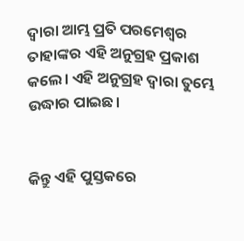ଦ୍ୱାରା ଆମ୍ଭ ପ୍ରତି ପରମେଶ୍ୱର ତାହାଙ୍କର ଏହି ଅନୁଗ୍ରହ ପ୍ରକାଶ କଲେ। ଏହି ଅନୁଗ୍ରହ ଦ୍ୱାରା ତୁମ୍ଭେ ଉଦ୍ଧାର ପାଇଛ।


କିନ୍ତୁ ଏହି ପୁସ୍ତକରେ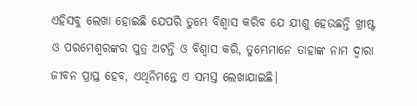ଏହିସବୁ ଲେଖା ହୋଇଛି ଯେପରି ତୁମ୍ଭେ ବିଶ୍ୱାସ କରିବ ଯେ ଯୀଶୁ ହେଉଛନ୍ତି ଖ୍ରୀଷ୍ଟ ଓ ପରମେଶ୍ୱରଙ୍କର ପୁତ୍ର ଅଟନ୍ତି ଓ ବିଶ୍ୱାସ କରି, ତୁମ୍ଭେମାନେ ତାହାଙ୍କ ନାମ ଦ୍ୱାରା ଜୀବନ ପ୍ରାପ୍ତ ହେବ, ଏଥିନିମନ୍ତେ ଏ ସମସ୍ତ ଲେଖାଯାଇଛି।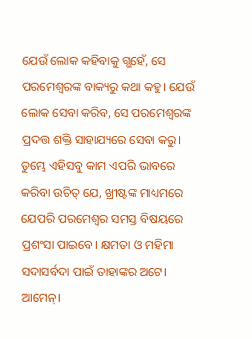ଯେଉଁ ଲୋକ କହିବାକୁ ଗ୍ଭହେଁ, ସେ ପରମେଶ୍ୱରଙ୍କ ବାକ୍ୟରୁ କଥା କହୁ। ଯେଉଁ ଲୋକ ସେବା କରିବ, ସେ ପରମେଶ୍ୱରଙ୍କ ପ୍ରଦତ୍ତ ଶକ୍ତି ସାହାଯ୍ୟରେ ସେବା କରୁ। ତୁମ୍ଭେ ଏହିସବୁ କାମ ଏପରି ଭାବରେ କରିବା ଉଚିତ୍ ଯେ, ଖ୍ରୀଷ୍ଟଙ୍କ ମାଧ୍ୟମରେ ଯେପରି ପରମେଶ୍ୱର ସମସ୍ତ ବିଷୟରେ ପ୍ରଶଂସା ପାଇବେ। କ୍ଷମତା ଓ ମହିମା ସଦାସର୍ବଦା ପାଇଁ ତାହାଙ୍କର ଅଟେ। ଆମେନ୍।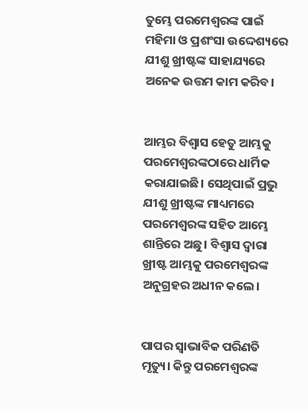ତୁମ୍ଭେ ପରମେଶ୍ୱରଙ୍କ ପାଇଁ ମହିମା ଓ ପ୍ରଶଂସା ଉଦ୍ଦେଶ୍ୟରେ ଯୀଶୁ ଖ୍ରୀଷ୍ଟଙ୍କ ସାହାଯ୍ୟରେ ଅନେକ ଉତ୍ତମ କାମ କରିବ।


ଆମ୍ଭର ବିଶ୍ୱାସ ହେତୁ ଆମ୍ଭକୁ ପରମେଶ୍ୱରଙ୍କଠାରେ ଧାର୍ମିକ କରାଯାଇଛି। ସେଥିପାଇଁ ପ୍ରଭୁ ଯୀଶୁ ଖ୍ରୀଷ୍ଟଙ୍କ ମାଧ୍ୟମରେ ପରମେଶ୍ୱରଙ୍କ ସହିତ ଆମ୍ଭେ ଶାନ୍ତିରେ ଅଛୁ। ବିଶ୍ୱାସ ଦ୍ୱାରା ଖ୍ରୀଷ୍ଟ ଆମ୍ଭକୁ ପରମେଶ୍ୱରଙ୍କ ଅନୁଗ୍ରହର ଅଧୀନ କଲେ।


ପାପର ସ୍ୱାଭାବିକ ପରିଣତି ମୃତ୍ୟୁ। କିନ୍ତୁ ପରମେଶ୍ୱରଙ୍କ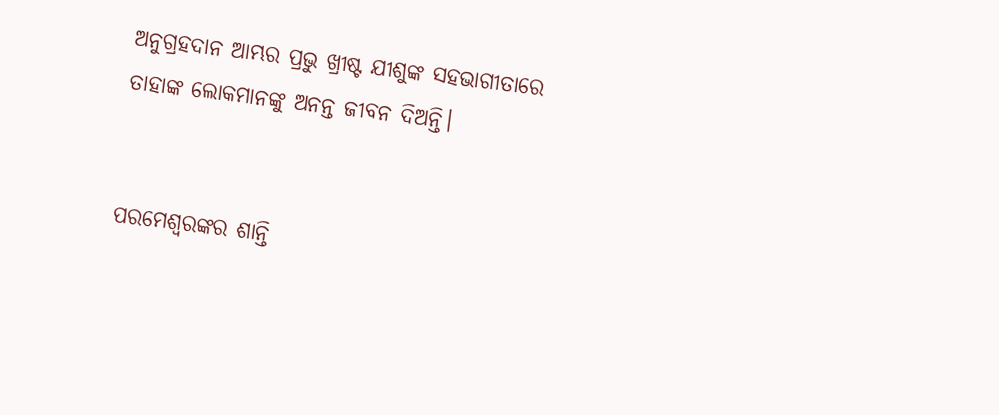ଅନୁଗ୍ରହଦାନ ଆମ୍ଭର ପ୍ରଭୁ ଖ୍ରୀଷ୍ଟ ଯୀଶୁଙ୍କ ସହଭାଗୀତାରେ ତାହାଙ୍କ ଲୋକମାନଙ୍କୁ ଅନନ୍ତ ଜୀବନ ଦିଅନ୍ତି।


ପରମେଶ୍ୱରଙ୍କର ଶାନ୍ତି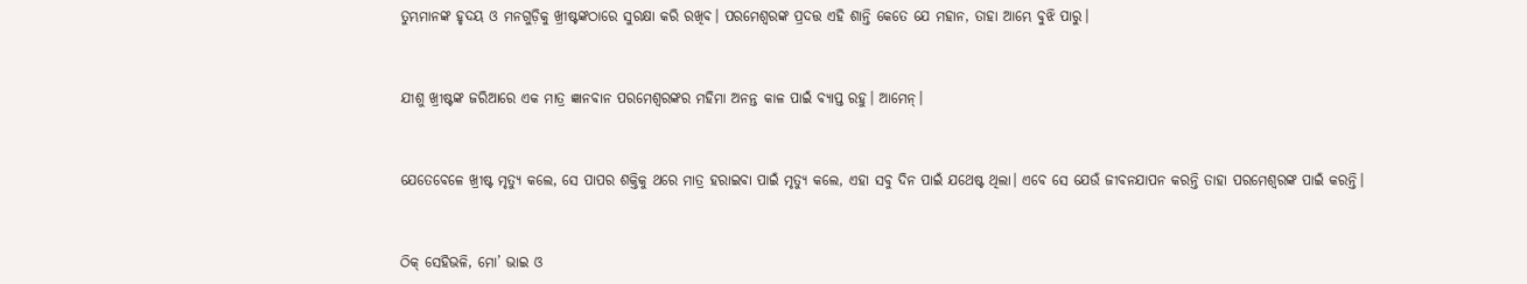ତୁମ୍ଭମାନଙ୍କ ହୃଦୟ ଓ ମନଗୁଡ଼ିକୁ ଖ୍ରୀଷ୍ଟଙ୍କଠାରେ ସୁରକ୍ଷା କରି ରଖିବ। ପରମେଶ୍ୱରଙ୍କ ପ୍ରଦତ୍ତ ଏହି ଶାନ୍ତି କେତେ ଯେ ମହାନ, ତାହା ଆମ୍ଭେ ବୁଝି ପାରୁ।


ଯୀଶୁ ଖ୍ରୀଷ୍ଟଙ୍କ ଜରିଆରେ ଏକ ମାତ୍ର ଜ୍ଞାନବାନ ପରମେଶ୍ୱରଙ୍କର ମହିମା ଅନନ୍ତ କାଳ ପାଇଁ ବ୍ୟାପ୍ତ ରହୁ। ଆମେନ୍।


ଯେତେବେଳେ ଖ୍ରୀଷ୍ଟ ମୃତ୍ୟୁ କଲେ, ସେ ପାପର ଶକ୍ତିକୁ ଥରେ ମାତ୍ର ହରାଇବା ପାଇଁ ମୃତ୍ୟୁ କଲେ, ଏହା ସବୁ ଦିନ ପାଇଁ ଯଥେଷ୍ଟ ଥିଲା। ଏବେ ସେ ଯେଉଁ ଜୀବନଯାପନ କରନ୍ତି ତାହା ପରମେଶ୍ୱରଙ୍କ ପାଇଁ କରନ୍ତି।


ଠିକ୍ ସେହିଭଳି, ମୋ’ ଭାଇ ଓ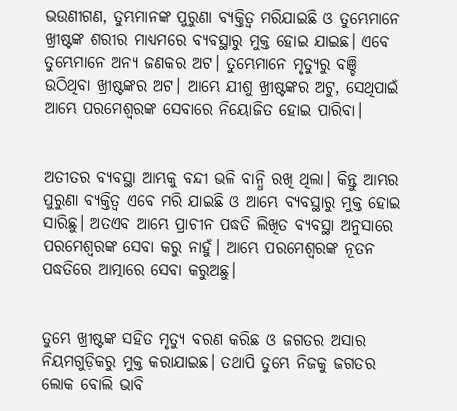ଭଉଣୀଗଣ, ତୁମ୍ଭମାନଙ୍କ ପୁରୁଣା ବ୍ୟକ୍ତିତ୍ୱ ମରିଯାଇଛି ଓ ତୁମ୍ଭେମାନେ ଖ୍ରୀଷ୍ଟଙ୍କ ଶରୀର ମାଧ୍ୟମରେ ବ୍ୟବସ୍ଥାରୁ ମୁକ୍ତ ହୋଇ ଯାଇଛ। ଏବେ ତୁମ୍ଭେମାନେ ଅନ୍ୟ ଜଣକର ଅଟ। ତୁମ୍ଭେମାନେ ମୃତ୍ୟୁରୁ ବଞ୍ଚି ଉଠିଥିବା ଖ୍ରୀଷ୍ଟଙ୍କର ଅଟ। ଆମ୍ଭେ ଯୀଶୁ ଖ୍ରୀଷ୍ଟଙ୍କର ଅଟୁ, ସେଥିପାଇଁ ଆମ୍ଭେ ପରମେଶ୍ୱରଙ୍କ ସେବାରେ ନିୟୋଜିତ ହୋଇ ପାରିବା।


ଅତୀତର ବ୍ୟବସ୍ଥା ଆମ୍ଭକୁ ବନ୍ଦୀ ଭଳି ବାନ୍ଧି ରଖି ଥିଲା। କିନ୍ତୁ ଆମ୍ଭର ପୁରୁଣା ବ୍ୟକ୍ତିତ୍ୱ ଏବେ ମରି ଯାଇଛି ଓ ଆମ୍ଭେ ବ୍ୟବସ୍ଥାରୁ ମୁକ୍ତ ହୋଇ ସାରିଛୁ। ଅତଏବ ଆମ୍ଭେ ପ୍ରାଚୀନ ପଦ୍ଧତି ଲିଖିତ ବ୍ୟବସ୍ଥା ଅନୁସାରେ ପରମେଶ୍ୱରଙ୍କ ସେବା କରୁ ନାହୁଁ। ଆମ୍ଭେ ପରମେଶ୍ୱରଙ୍କ ନୂତନ ପଦ୍ଧତିରେ ଆତ୍ମାରେ ସେବା କରୁଅଛୁ।


ତୁମ୍ଭେ ଖ୍ରୀଷ୍ଟଙ୍କ ସହିତ ମୃତ୍ୟୁ ବରଣ କରିଛ ଓ ଜଗତର ଅସାର ନିୟମଗୁଡ଼ିକରୁ ମୁକ୍ତ କରାଯାଇଛ। ତଥାପି ତୁମ୍ଭେ ନିଜକୁ ଜଗତର ଲୋକ ବୋଲି ଭାବି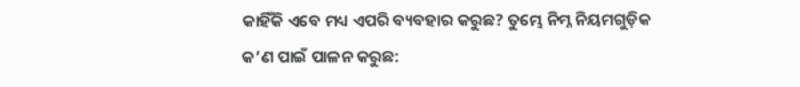କାହିଁକି ଏବେ ମଧ୍ୟ ଏପରି ବ୍ୟବହାର କରୁଛ? ତୁମ୍ଭେ ନିମ୍ନ ନିୟମଗୁଡ଼ିକ କ’ଣ ପାଇଁ ପାଳନ କରୁଛ: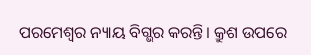ପରମେଶ୍ୱର ନ୍ୟାୟ ବିଗ୍ଭର କରନ୍ତି। କ୍ରୁଶ ଉପରେ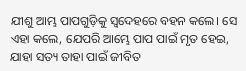ଯୀଶୁ ଆମ୍ଭ ପାପଗୁଡ଼ିକୁ ସ୍ୱଦେହରେ ବହନ କଲେ। ସେ ଏହା କଲେ, ଯେପରି ଆମ୍ଭେ ପାପ ପାଇଁ ମୃତ ହେଇ, ଯାହା ସତ୍ୟ ତାହା ପାଇଁ ଜୀବିତ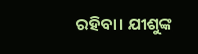ରହିବା। ଯୀଶୁଙ୍କ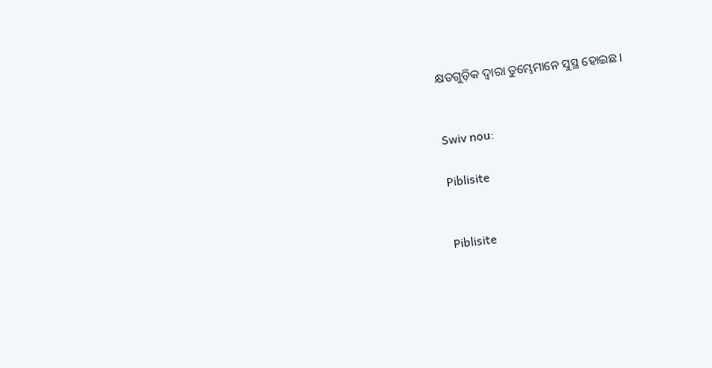କ୍ଷତଗୁଡ଼ିକ ଦ୍ୱାରା ତୁମ୍ଭେମାନେ ସୁସ୍ଥ ହୋଇଛ।


Swiv nou:

Piblisite


Piblisite